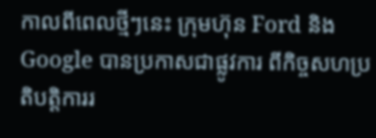កាលពីពេលថ្មីៗនេះ ក្រុមហ៊ុន Ford និង Google បានប្រកាសជាផ្លូវការ ពីកិច្ចសហប្រតិបត្តិការរ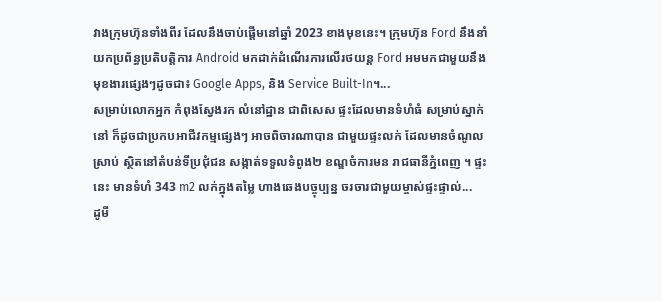វាងក្រុមហ៊ុនទាំងពីរ ដែលនឹងចាប់ផ្តើមនៅឆ្នាំ 2023 ខាងមុខនេះ។ ក្រុមហ៊ុន Ford នឹងនាំយកប្រព័ន្ធប្រតិបត្តិការ Android មកដាក់ដំណើរការលើរថយន្ត Ford អមមកជាមួយនឹងមុខងារផ្សេងៗដូចជា៖ Google Apps, និង Service Built-In។...
សម្រាប់លោកអ្នក កំពុងស្វែងរក លំនៅដ្ឋាន ជាពិសេស ផ្ទះដែលមានទំហំធំ សម្រាប់ស្នាក់នៅ ក៏ដូចជាប្រកបអាជីវកម្មផ្សេងៗ អាចពិចារណាបាន ជាមួយផ្ទះលក់ ដែលមានចំណូលស្រាប់ ស្ថិតនៅតំបន់ទីប្រជុំជន សង្កាត់ទទួលទំពូង២ ខណ្ឌចំការមន រាជធានីភ្នំពេញ ។ ផ្ទះនេះ មានទំហំ 343 m2 លក់ក្នុងតម្លៃ ហាងឆេងបច្ចុប្បន្ន ចរចារជាមួយម្ចាស់ផ្ទះផ្ទាល់...
ដូមី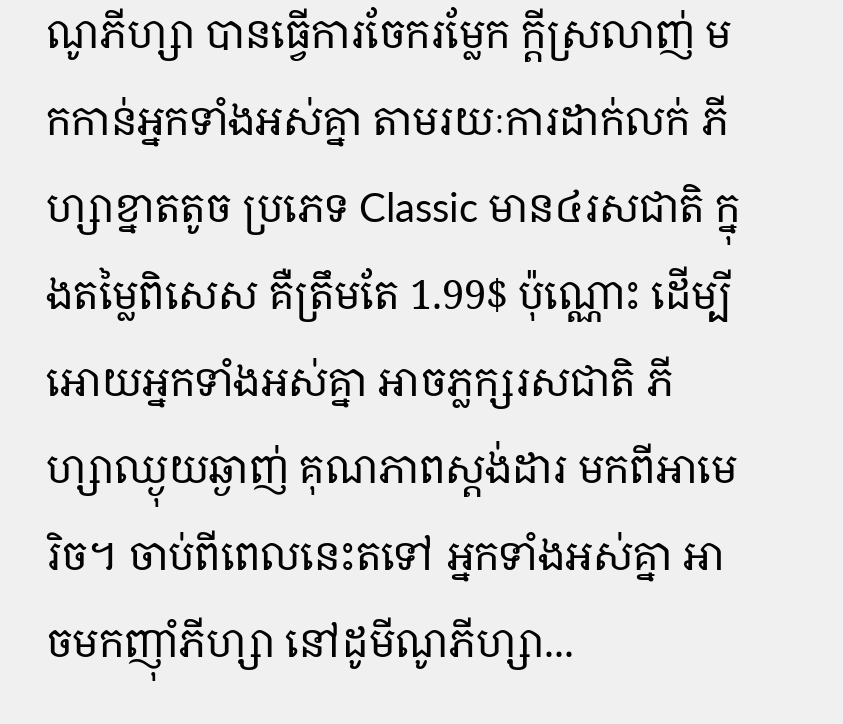ណូភីហ្សា បានធ្វើការចែករម្លែក ក្ដីស្រលាញ់ មកកាន់អ្នកទាំងអស់គ្នា តាមរយៈការដាក់លក់ ភីហ្សាខ្នាតតូច ប្រភេទ Classic មាន៤រសជាតិ ក្នុងតម្លៃពិសេស គឺត្រឹមតែ 1.99$ ប៉ុណ្ណោះ ដើម្បីអោយអ្នកទាំងអស់គ្នា អាចភ្លក្សរសជាតិ ភីហ្សាឈ្ងុយឆ្ងាញ់ គុណភាពស្ដង់ដារ មកពីអាមេរិច។ ចាប់ពីពេលនេះតទៅ អ្នកទាំងអស់គ្នា អាចមកញ៉ាំភីហ្សា នៅដូមីណូភីហ្សា...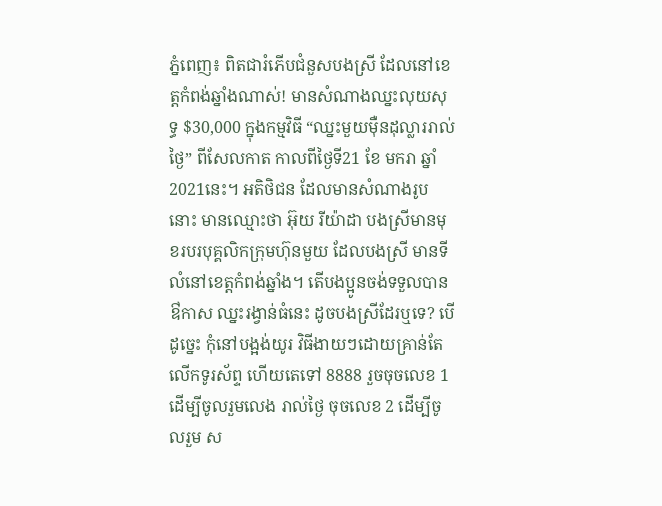ភ្នំពេញ៖ ពិតជារំភើបជំនួសបងស្រី ដែលនៅខេត្តកំពង់ឆ្នាំងណាស់! មានសំណាងឈ្នះលុយសុទ្ធ $30,000 ក្នុងកម្មវិធី “ឈ្នះមួយម៉ឺនដុល្លាររាល់ថ្ងៃ” ពីសែលកាត កាលពីថ្ងៃទី21 ខែ មករា ឆ្នាំ 2021នេះ។ អតិថិជន ដែលមានសំណាងរូបនោះ មានឈ្មោះថា អ៊ុយ រីយ៉ាដា បងស្រីមានមុខរបរបុគ្គលិកក្រុមហ៊ុនមួយ ដែលបងស្រី មានទីលំនៅខេត្តកំពង់ឆ្នាំង។ តើបងប្អូនចង់ទទួលបានឳកាស ឈ្នះរង្វាន់ធំនេះ ដូចបងស្រីដែរឬទេ? បើដូច្នេះ កុំនៅបង្អង់យូរ វិធីងាយៗដោយគ្រាន់តែ លើកទូរស័ព្ទ ហើយតេទៅ 8888 រួចចុចលេខ 1 ដើម្បីចូលរួមលេង រាល់ថ្ងៃ ចុចលេខ 2 ដើម្បីចូលរួម ស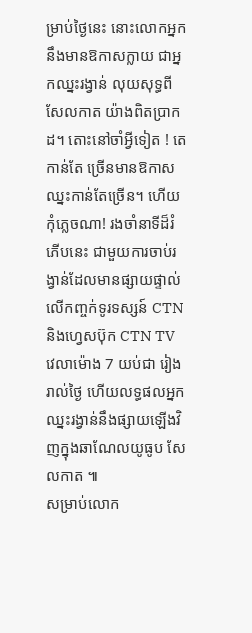ម្រាប់ថ្ងៃនេះ នោះលោកអ្នកនឹងមានឱកាសក្លាយ ជាអ្នកឈ្នះរង្វាន់ លុយសុទ្ធពី សែលកាត យ៉ាងពិតប្រាកដ។ តោះនៅចាំអ្វីទៀត ! តេកាន់តែ ច្រើនមានឱកាសឈ្នះកាន់តែច្រើន។ ហើយកុំភ្លេចណា! រងចាំនាទីដ៏រំភើបនេះ ជាមួយការចាប់រង្វាន់ដែលមានផ្សាយផ្ទាល់ លើកញ្ចក់ទូរទស្សន៍ CTN និងហ្វេសប៊ុក CTN TV វេលាម៉ោង 7 យប់ជា រៀងរាល់ថ្ងៃ ហើយលទ្ធផលអ្នកឈ្នះរង្វាន់នឹងផ្សាយឡើងវិញក្នុងឆាណែលយូធូប សែលកាត ៕
សម្រាប់លោក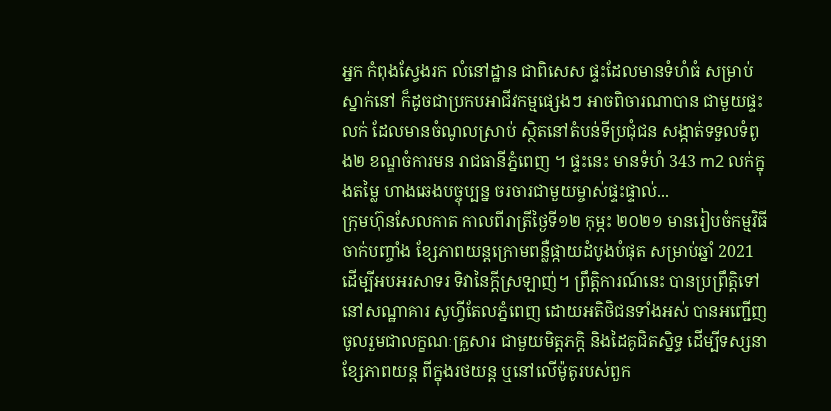អ្នក កំពុងស្វែងរក លំនៅដ្ឋាន ជាពិសេស ផ្ទះដែលមានទំហំធំ សម្រាប់ស្នាក់នៅ ក៏ដូចជាប្រកបអាជីវកម្មផ្សេងៗ អាចពិចារណាបាន ជាមួយផ្ទះលក់ ដែលមានចំណូលស្រាប់ ស្ថិតនៅតំបន់ទីប្រជុំជន សង្កាត់ទទួលទំពូង២ ខណ្ឌចំការមន រាជធានីភ្នំពេញ ។ ផ្ទះនេះ មានទំហំ 343 m2 លក់ក្នុងតម្លៃ ហាងឆេងបច្ចុប្បន្ន ចរចារជាមួយម្ចាស់ផ្ទះផ្ទាល់...
ក្រុមហ៊ុនសែលកាត កាលពីរាត្រីថ្ងៃទី១២ កុម្ភះ ២០២១ មានរៀបចំកម្មវិធីចាក់បញ្ចាំង ខ្សែភាពយន្តក្រោមពន្លឺផ្កាយដំបូងបំផុត សម្រាប់ឆ្នាំ 2021 ដើម្បីអបអរសាទរ ទិវានៃក្តីស្រឡាញ់។ ព្រឹត្តិការណ៍នេះ បានប្រព្រឹត្តិទៅនៅសណ្ឋាគារ សូហ្វីតែលភ្នំពេញ ដោយអតិថិជនទាំងអស់ បានអញ្ជើញចូលរួមជាលក្ខណៈគ្រួសារ ជាមួយមិត្តភក្តិ និងដៃគូជិតស្និទ្ធ ដើម្បីទស្សនាខ្សែភាពយន្ត ពីក្នុងរថយន្ត ឬនៅលើម៉ូតូរបស់ពួក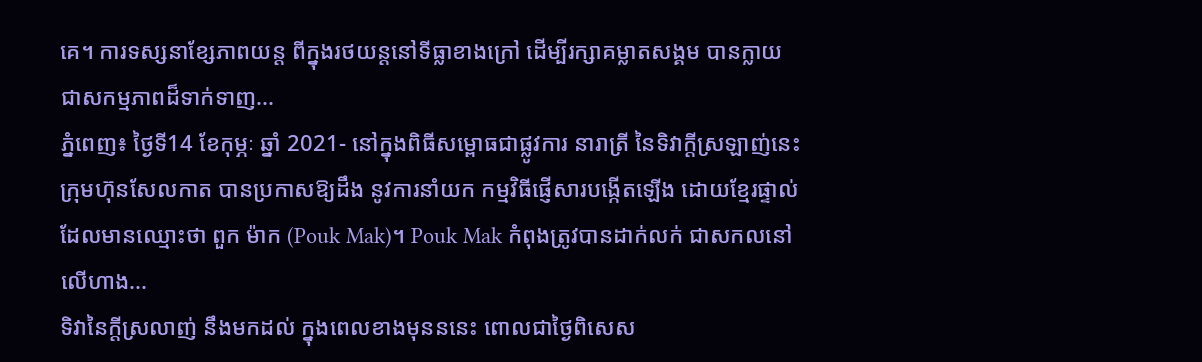គេ។ ការទស្សនាខ្សែភាពយន្ត ពីក្នុងរថយន្តនៅទីធ្លាខាងក្រៅ ដើម្បីរក្សាគម្លាតសង្គម បានក្លាយជាសកម្មភាពដ៏ទាក់ទាញ...
ភ្នំពេញ៖ ថ្ងៃទី14 ខែកុម្ភៈ ឆ្នាំ 2021- នៅក្នុងពិធីសម្ពោធជាផ្លូវការ នារាត្រី នៃទិវាក្តីស្រឡាញ់នេះ ក្រុមហ៊ុនសែលកាត បានប្រកាសឱ្យដឹង នូវការនាំយក កម្មវិធីផ្ញើសារបង្កើតឡើង ដោយខ្មែរផ្ទាល់ ដែលមានឈ្មោះថា ពួក ម៉ាក (Pouk Mak)។ Pouk Mak កំពុងត្រូវបានដាក់លក់ ជាសកលនៅលើហាង...
ទិវានៃក្តីស្រលាញ់ នឹងមកដល់ ក្នុងពេលខាងមុនននេះ ពោលជាថ្ងៃពិសេស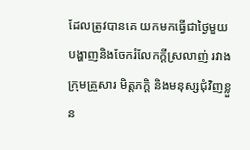ដែលត្រូវបានគេ យកមកធ្វើជាថ្ងៃមួយ បង្ហាញនិងចែករំលែកក្តីស្រលាញ់ រវាងក្រុមគ្រួសារ មិត្តភក្តិ និងមនុស្សជុំវិញខ្លួន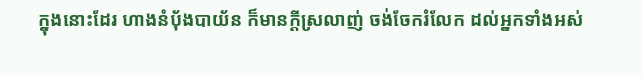ក្នុងនោះដែរ ហាងនំប៉័ងបាយ័ន ក៏មានក្តីស្រលាញ់ ចង់ចែករំលែក ដល់អ្នកទាំងអស់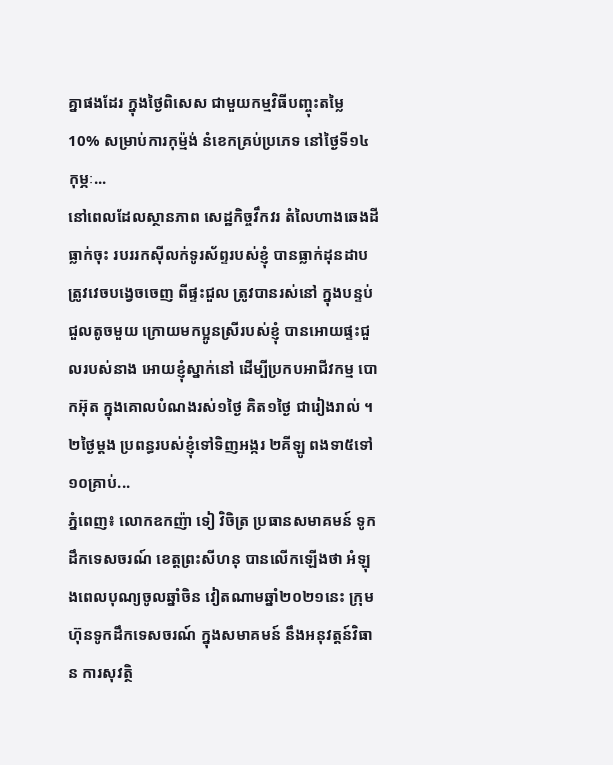គ្នាផងដែរ ក្នុងថ្ងៃពិសេស ជាមួយកម្មវិធីបញ្ចុះតម្លៃ 10% សម្រាប់ការកុម្ម៉ង់ នំខេកគ្រប់ប្រភេទ នៅថ្ងៃទី១៤ កុម្ភៈ...
នៅពេលដែលស្ថានភាព សេដ្ឋកិច្ចវឹកវរ តំលៃហាងឆេងដីធ្លាក់ចុះ របររកស៊ីលក់ទូរស័ព្ទរបស់ខ្ញុំ បានធ្លាក់ដុនដាប ត្រូវវេចបង្វេចចេញ ពីផ្ទះជួល ត្រូវបានរស់នៅ ក្នុងបន្ទប់ជួលតូចមួយ ក្រោយមកប្អូនស្រីរបស់ខ្ញុំ បានអោយផ្ទះជួលរបស់នាង អោយខ្ញុំស្នាក់នៅ ដើម្បីប្រកបអាជីវកម្ម បោកអ៊ុត ក្នុងគោលបំណងរស់១ថ្ងៃ គិត១ថ្ងៃ ជារៀងរាល់ ។ ២ថ្ងៃម្តង ប្រពន្ធរបស់ខ្ញុំទៅទិញអង្ករ ២គីឡូ ពងទា៥ទៅ១០គ្រាប់...
ភ្នំពេញ៖ លោកឧកញ៉ា ទៀ វិចិត្រ ប្រធានសមាគមន៍ ទូកដឹកទេសចរណ៍ ខេត្តព្រះសីហនុ បានលើកឡើងថា អំឡុងពេលបុណ្យចូលឆ្នាំចិន វៀតណាមឆ្នាំ២០២១នេះ ក្រុមហ៊ុនទូកដឹកទេសចរណ៍ ក្នុងសមាគមន៍ នឹងអនុវត្តន៍វិធាន ការសុវត្ថិ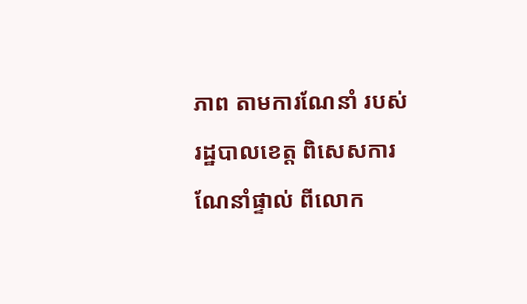ភាព តាមការណែនាំ របស់រដ្ឋបាលខេត្ត ពិសេសការណែនាំផ្ទាល់ ពីលោក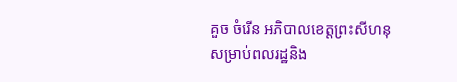គួច ចំរើន អភិបាលខេត្តព្រះសីហនុ សម្រាប់ពលរដ្ឋនិង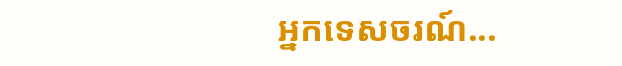អ្នកទេសចរណ៍...